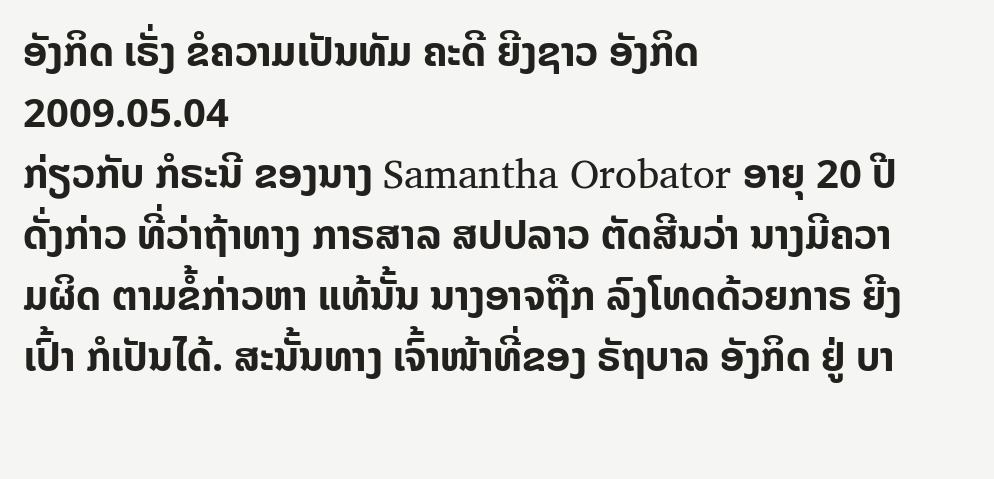ອັງກິດ ເຣັ່ງ ຂໍຄວາມເປັນທັມ ຄະດີ ຍີງຊາວ ອັງກິດ
2009.05.04
ກ່ຽວກັບ ກໍຣະນີ ຂອງນາງ Samantha Orobator ອາຍຸ 20 ປີ ດັ່ງກ່າວ ທີ່ວ່າຖ້າທາງ ກາຣສາລ ສປປລາວ ຕັດສີນວ່າ ນາງມີຄວາມຜິດ ຕາມຂໍ້ກ່າວຫາ ແທ້ນັ້ນ ນາງອາຈຖືກ ລົງໂທດດ້ວຍກາຣ ຍີງເປົ້າ ກໍເປັນໄດ້. ສະນັ້ນທາງ ເຈົ້າໜ້າທີ່ຂອງ ຣັຖບາລ ອັງກິດ ຢູ່ ບາ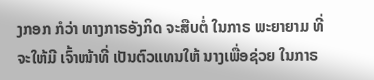ງກອກ ກໍວ່າ ທາງກາຣອັງກິດ ຈະສືບຕໍ່ ໃນກາຣ ພະຍາຍາມ ທີ່ຈະໃຫ້ມີ ເຈົ້າໜ້າທີ່ ເປັນຕົວແທນໃຫ້ ນາງເພື່ອຊ່ວຍ ໃນກາຣ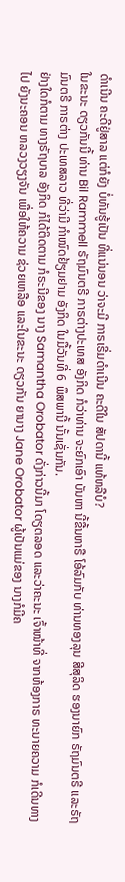ດຳເນີນ ຄະດີຢູ່ສາລ ແຕ່ກໍຍັງ ບໍ່ທັນຮູ້ເປັນ ທີ່ແນ່ນອນ ວ່າຈະມີ ກາຣເຣີ່ມດຳເນີນ ຄະດີໃນ ສັປດານີ້ ແທ້ຫລືບໍ?
ໃນຂະນະ ດຽວກັນນີ້ ທ່ານ Bil Rammell ຣັຖມົນຕຣີ ກາຣຕ່າງປະເທສ ອັງກິດ ກໍວ່າທ່ານ ຈະຍົກເອົາ ບັນຫາ ນີ້ຂື້ນຫາຣື ໂອ້ລົມກັບ ທ່ານທອງລຸນ ສີສຸລິດ ຮອງນາຍົກ ຣັຖມົນຕຣີ ແລະຣັຖມົນຕຣີ ກາຣຕ່າງ ປະເທສລາວ ທີ່ວ່າມີ ກຳໜົດຢ້ຽມຢາມ ອັງກິດ ໃນມື້ວັນທີ່ 6 ພຶສພານີ້ ນັ້ນເຊັ່ນກັນ.
ຢ່າງໃດກໍຕາມ ທາງຣັຖບາລ ອັງກິດ ກໍໄດ້ຕິດຕາມ ກໍຣະນີຂອງ ນາງ Samantha Orobator ດັ່ງກ່າວນີ້ມາ ໂດຽຕລອດ ແລະວ່າຄະນະ ເຈົ້າໜ້າທີ່ ຈາກຫ້ອງກາຣ ທະນາຍຄວາມ ກໍເດີນທາງໄປ ຍັງນະຄອນ ຫລວງວຽງຈັນ ເພື່ອໃຫ້ຄວາມ ຊ່ວຍເຫລືອ ແລະໃນຂະນະ ດຽວກັນ ຍານາງ Jane Orobator ຜູ້ເປັນແມ່ຂອງ ນາງກໍມີຄ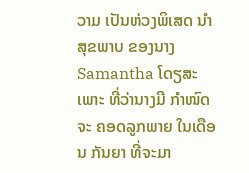ວາມ ເປັນຫ່ວງພິເສດ ນຳສຸຂພາບ ຂອງນາງ Samantha ໂດຽສະເພາະ ທີ່ວ່ານາງມີ ກຳໜົດຈະ ຄອດລູກພາຍ ໃນເດືອນ ກັນຍາ ທີ່ຈະມາ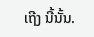ເຖີງ ນີ້ນັ້ນ.